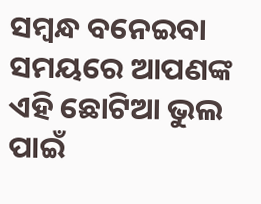ସମ୍ବନ୍ଧ ବନେଇବା ସମୟରେ ଆପଣଙ୍କ ଏହି ଛୋଟିଆ ଭୁଲ ପାଇଁ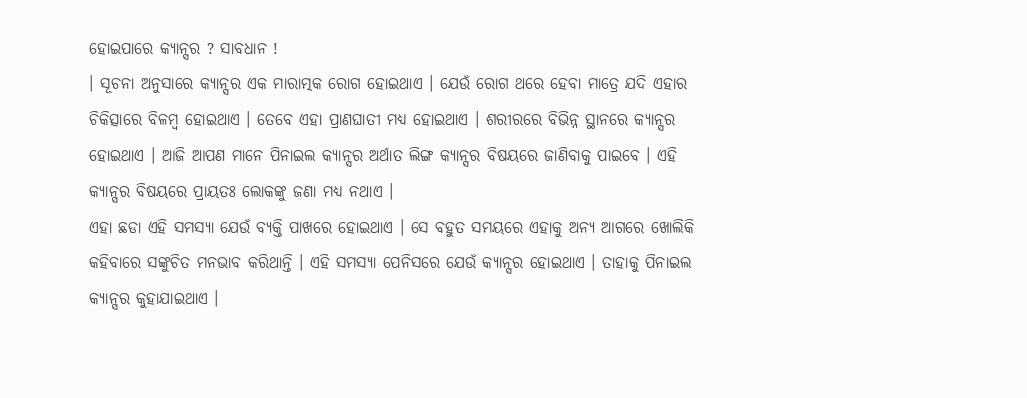ହୋଇପାରେ କ୍ୟାନ୍ସର ? ସାବଧାନ !
। ସୂଚନା ଅନୁସାରେ କ୍ୟାନ୍ସର ଏକ ମାରାତ୍ମକ ରୋଗ ହୋଇଥାଏ । ଯେଉଁ ରୋଗ ଥରେ ହେବା ମାତ୍ରେ ଯଦି ଏହାର ଚିକିତ୍ସାରେ ବିଳମ୍ବ ହୋଇଥାଏ । ତେବେ ଏହା ପ୍ରାଣଘାତୀ ମଧ୍ୟ ହୋଇଥାଏ । ଶରୀରରେ ବିଭିନ୍ନ ସ୍ଥାନରେ କ୍ୟାନ୍ସର ହୋଇଥାଏ । ଆଜି ଆପଣ ମାନେ ପିନାଇଲ କ୍ୟାନ୍ସର ଅର୍ଥାତ ଲିଙ୍ଗ କ୍ୟାନ୍ସର ବିଷୟରେ ଜାଣିବାକୁ ପାଇବେ । ଏହି କ୍ୟାନ୍ସର ବିଷୟରେ ପ୍ରାୟତଃ ଲୋକଙ୍କୁ ଜଣା ମଧ୍ୟ ନଥାଏ ।
ଏହା ଛଡା ଏହି ସମସ୍ଯା ଯେଉଁ ବ୍ୟକ୍ତି ପାଖରେ ହୋଇଥାଏ । ସେ ବହୁତ ସମୟରେ ଏହାକୁ ଅନ୍ୟ ଆଗରେ ଖୋଲିକି କହିବାରେ ସଙ୍କୁଚିତ ମନଭାବ କରିଥାନ୍ତି । ଏହି ସମସ୍ଯା ପେନିସରେ ଯେଉଁ କ୍ୟାନ୍ସର ହୋଇଥାଏ । ତାହାକୁ ପିନାଇଲ କ୍ୟାନ୍ସର କୁହାଯାଇଥାଏ ।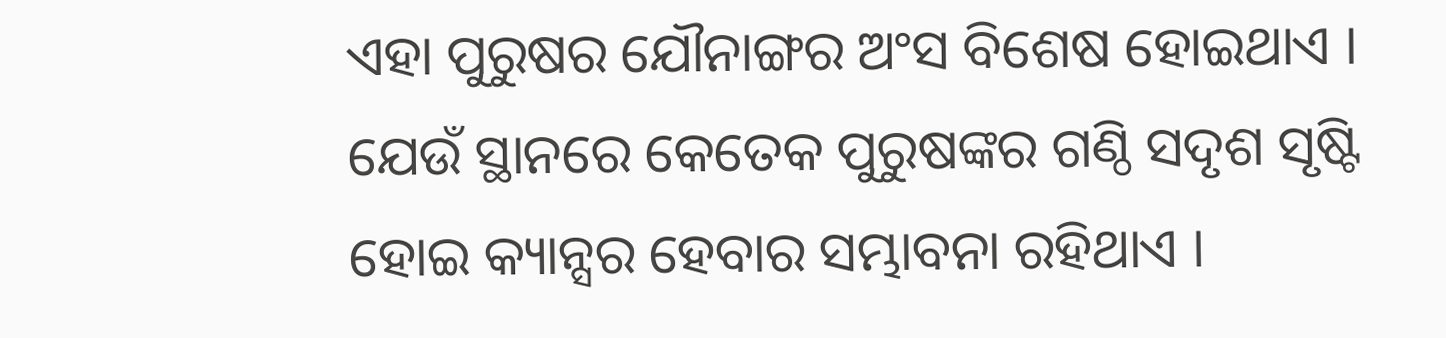ଏହା ପୁରୁଷର ଯୌନାଙ୍ଗର ଅଂସ ବିଶେଷ ହୋଇଥାଏ ।
ଯେଉଁ ସ୍ଥାନରେ କେତେକ ପୁରୁଷଙ୍କର ଗଣ୍ଠି ସଦୃଶ ସୃଷ୍ଟି ହୋଇ କ୍ୟାନ୍ସର ହେବାର ସମ୍ଭାବନା ରହିଥାଏ ।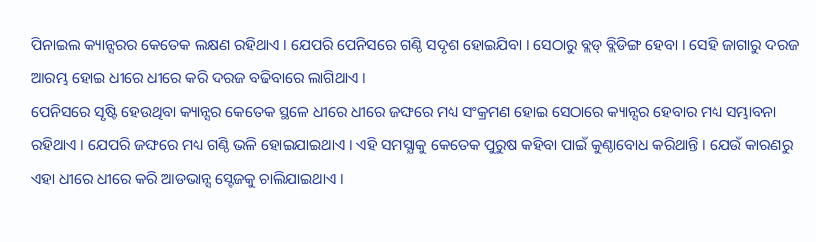ପିନାଇଲ କ୍ୟାନ୍ସରର କେତେକ ଲକ୍ଷଣ ରହିଥାଏ । ଯେପରି ପେନିସରେ ଗଣ୍ଠି ସଦୃଶ ହୋଇଯିବା । ସେଠାରୁ ବ୍ଲଡ୍ ବ୍ଲିଡିଙ୍ଗ ହେବା । ସେହି ଜାଗାରୁ ଦରଜ ଆରମ୍ଭ ହୋଇ ଧୀରେ ଧୀରେ କରି ଦରଜ ବଢିବାରେ ଲାଗିଥାଏ ।
ପେନିସରେ ସୃଷ୍ଟି ହେଉଥିବା କ୍ୟାନ୍ସର କେତେକ ସ୍ଥଳେ ଧୀରେ ଧୀରେ ଜଙ୍ଘରେ ମଧ୍ୟ ସଂକ୍ରମଣ ହୋଇ ସେଠାରେ କ୍ୟାନ୍ସର ହେବାର ମଧ୍ୟ ସମ୍ଭାବନା ରହିଥାଏ । ଯେପରି ଜଙ୍ଘରେ ମଧ୍ୟ ଗଣ୍ଠି ଭଳି ହୋଇଯାଇଥାଏ । ଏହି ସମସ୍ଯାକୁ କେତେକ ପୁରୁଷ କହିବା ପାଇଁ କୁଣ୍ଠାବୋଧ କରିଥାନ୍ତି । ଯେଉଁ କାରଣରୁ ଏହା ଧୀରେ ଧୀରେ କରି ଆଡଭାନ୍ସ ସ୍ଟେଜକୁ ଚାଲିଯାଇଥାଏ ।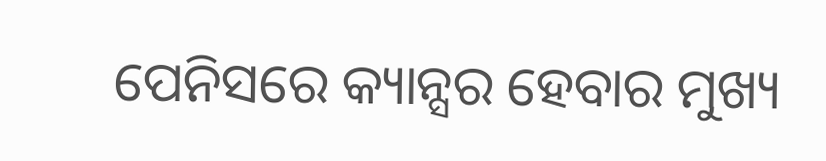ପେନିସରେ କ୍ୟାନ୍ସର ହେବାର ମୁଖ୍ୟ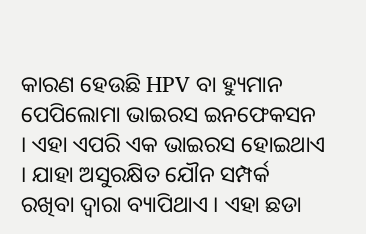କାରଣ ହେଉଛି HPV ବା ହ୍ୟୁମାନ ପେପିଲୋମା ଭାଇରସ ଇନଫେକସନ । ଏହା ଏପରି ଏକ ଭାଇରସ ହୋଇଥାଏ । ଯାହା ଅସୁରକ୍ଷିତ ଯୌନ ସମ୍ପର୍କ ରଖିବା ଦ୍ଵାରା ବ୍ୟାପିଥାଏ । ଏହା ଛଡା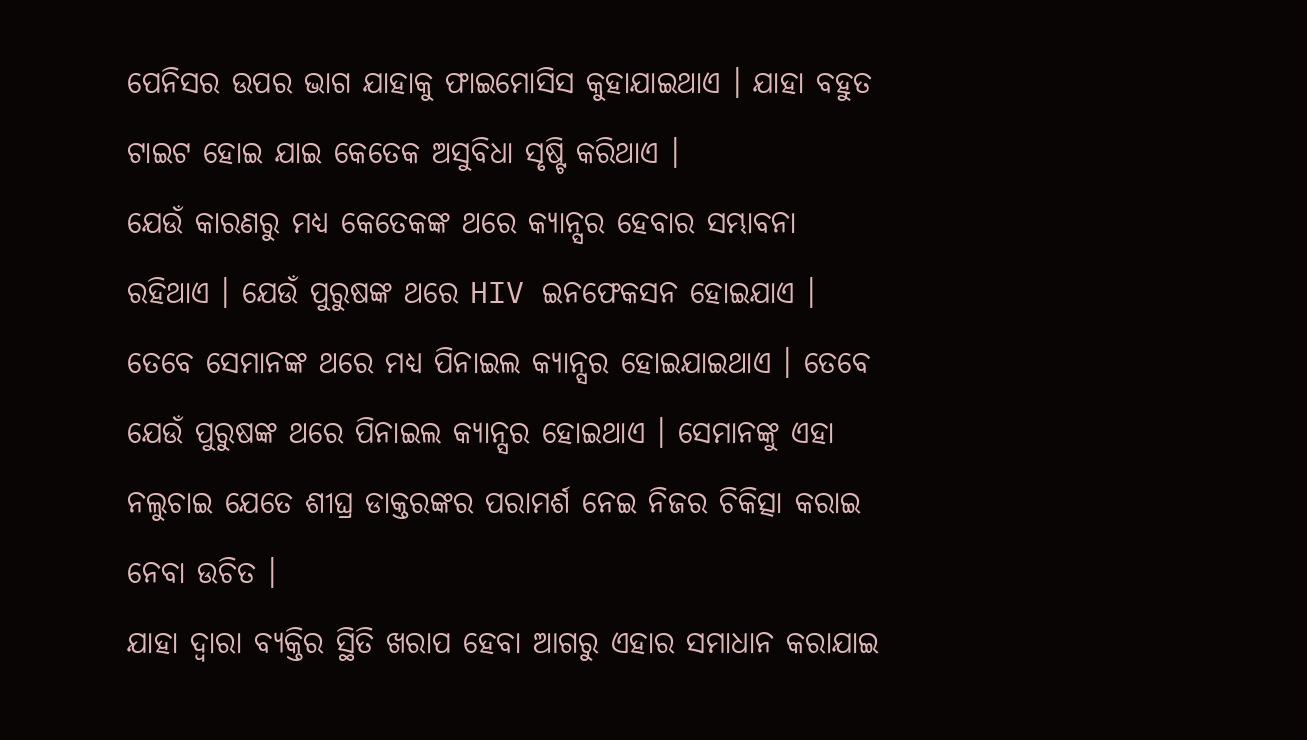ପେନିସର ଉପର ଭାଗ ଯାହାକୁ ଫାଇମୋସିସ କୁହାଯାଇଥାଏ । ଯାହା ବହୁତ ଟାଇଟ ହୋଇ ଯାଇ କେତେକ ଅସୁବିଧା ସୃଷ୍ଟି କରିଥାଏ ।
ଯେଉଁ କାରଣରୁ ମଧ୍ୟ କେତେକଙ୍କ ଥରେ କ୍ୟାନ୍ସର ହେବାର ସମ୍ଭାବନା ରହିଥାଏ । ଯେଉଁ ପୁରୁଷଙ୍କ ଥରେ HIV ଇନଫେକସନ ହୋଇଯାଏ । ତେବେ ସେମାନଙ୍କ ଥରେ ମଧ୍ୟ ପିନାଇଲ କ୍ୟାନ୍ସର ହୋଇଯାଇଥାଏ । ତେବେ ଯେଉଁ ପୁରୁଷଙ୍କ ଥରେ ପିନାଇଲ କ୍ୟାନ୍ସର ହୋଇଥାଏ । ସେମାନଙ୍କୁ ଏହା ନଲୁଚାଇ ଯେତେ ଶୀଘ୍ର ଡାକ୍ତରଙ୍କର ପରାମର୍ଶ ନେଇ ନିଜର ଚିକିତ୍ସା କରାଇ ନେବା ଉଚିତ ।
ଯାହା ଦ୍ଵାରା ବ୍ୟକ୍ତିର ସ୍ଥିତି ଖରାପ ହେବା ଆଗରୁ ଏହାର ସମାଧାନ କରାଯାଇ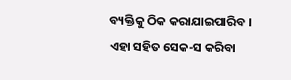ବ୍ୟକ୍ତିକୁ ଠିକ କରାଯାଇପାରିବ । ଏହା ସହିତ ସେକ-ସ କରିବା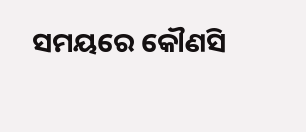ସମୟରେ କୌଣସି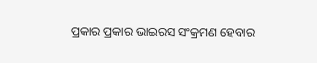ପ୍ରକାର ପ୍ରକାର ଭାଇରସ ସଂକ୍ରମଣ ହେବାର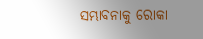ସମ୍ଭାବନାକୁ ରୋକା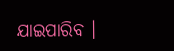ଯାଇପାରିବ ।